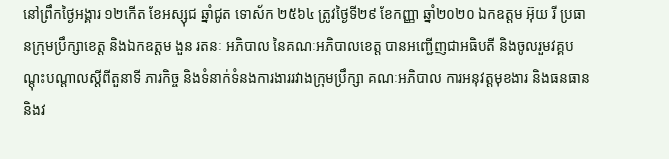នៅព្រឹកថ្ងៃអង្គារ ១២កើត ខែអស្សុជ ឆ្នាំជូត ទោស័ក ២៥៦៤ ត្រូវថ្ងៃទី២៩ ខែកញ្ញា ឆ្នាំ២០២០ ឯកឧត្តម អ៊ុយ រី ប្រធានក្រុមប្រឹក្សាខេត្ត និងឯកឧត្តម ងួន រតនៈ អភិបាល នៃគណៈអភិបាលខេត្ត បានអញ្ជើញជាអធិបតី និងចូលរួមវគ្គបណ្តុះបណ្តាលស្តីពីតួនាទី ភារកិច្ច និងទំនាក់ទំនងការងាររវាងក្រុមប្រឹក្សា គណៈអភិបាល ការអនុវត្តមុខងារ និងធនធាន និងវ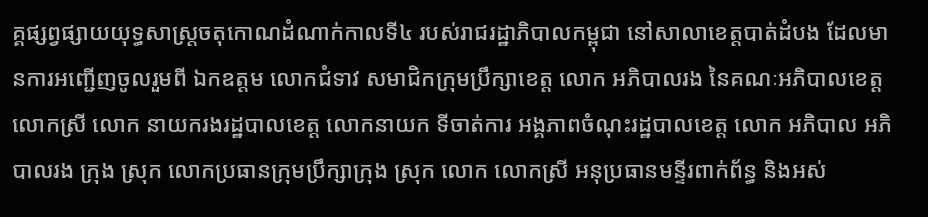គ្គផ្សព្វផ្សាយយុទ្ធសាស្ត្រចតុកោណដំណាក់កាលទី៤ របស់រាជរដ្ឋាភិបាលកម្ពុជា នៅសាលាខេត្តបាត់ដំបង ដែលមានការអញ្ជើញចូលរួមពី ឯកឧត្តម លោកជំទាវ សមាជិកក្រុមប្រឹក្សាខេត្ត លោក អភិបាលរង នៃគណៈអភិបាលខេត្ត លោកស្រី លោក នាយករងរដ្ឋបាលខេត្ត លោកនាយក ទីចាត់ការ អង្គភាពចំណុះរដ្ឋបាលខេត្ត លោក អភិបាល អភិបាលរង ក្រុង ស្រុក លោកប្រធានក្រុមប្រឹក្សាក្រុង ស្រុក លោក លោកស្រី អនុប្រធានមន្ទីរពាក់ព័ន្ធ និងអស់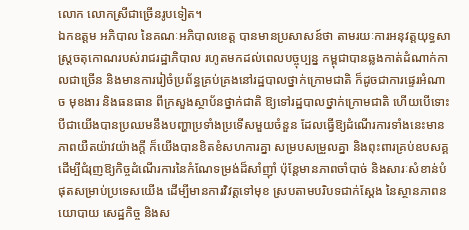លោក លោកស្រីជាច្រើនរូបទៀត។
ឯកឧត្តម អភិបាល នៃគណៈអភិបាលខេត្ត បានមានប្រសាសន៍ថា តាមរយៈការអនុវត្តយុទ្ធសាស្ត្រចតុកោណរបស់រាជរដ្ឋាភិបាល រហូតមកដល់ពេលបច្ចុប្បន្ន កម្ពុជាបានឆ្លងកាត់ដំណាក់កាលជាច្រើន និងមានការរៀចំប្រព័ន្ធគ្រប់គ្រងនៅរដ្ឋបាលថ្នាក់ក្រោមជាតិ ក៏ដូចជាការផ្ទេរអំណាច មុខងារ និងធនធាន ពីក្រសួងស្ថាប័នថ្នាក់ជាតិ ឱ្យទៅរដ្ឋបាលថ្នាក់ក្រោមជាតិ ហើយបើទោះបីជាយើងបានប្រឈមនឹងបញ្ហាប្រទាំងប្រទើសមួយចំនួន ដែលធ្វើឱ្យដំណើរការទាំងនេះមានភាពយឺតយ៉ាវយ៉ាងក្តី ក៏យើងបានខិតខំសហការគ្នា សម្របសម្រួលគ្នា និងពុះពារគ្រប់ឧបសគ្គ ដើម្បីជំរុញឱ្យកិច្ចដំណើរការនៃកំណែទម្រង់ដ៏សាំញ៉ាំ ប៉ុន្តែមានភាពចាំបាច់ និងសារៈសំខាន់បំផុតសម្រាប់ប្រទេសយើង ដើម្បីមានការវិវត្តទៅមុខ ស្របតាមបរិបទជាក់ស្តែង នៃស្ថានភាពនយោបាយ សេដ្ឋកិច្ច និងស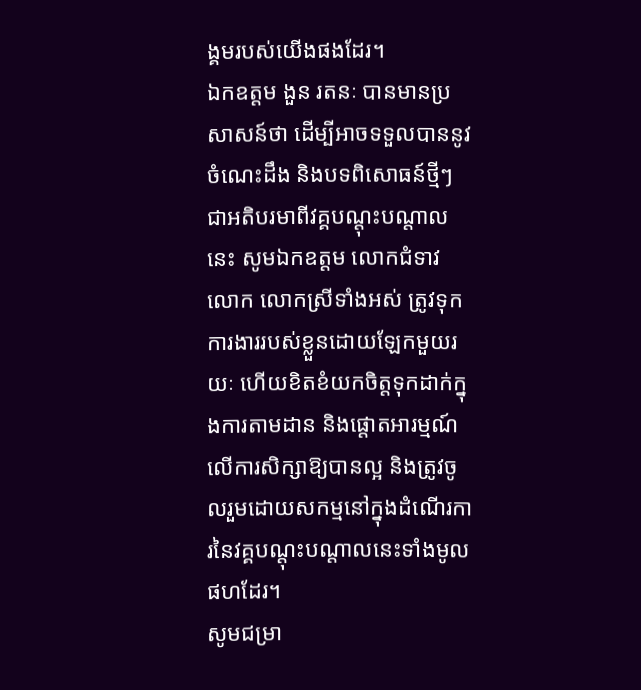ង្គមរបស់យើងផងដែរ។
ឯកឧត្តម ងួន រតនៈ បានមានប្រសាសន៍ថា ដើម្បីអាចទទួលបាននូវចំណេះដឹង និងបទពិសោធន៍ថ្មីៗ ជាអតិបរមាពីវគ្គបណ្តុះបណ្តាលនេះ សូមឯកឧត្តម លោកជំទាវ លោក លោកស្រីទាំងអស់ ត្រូវទុកការងាររបស់ខ្លួនដោយឡែកមួយរយៈ ហើយខិតខំយកចិត្តទុកដាក់ក្នុងការតាមដាន និងផ្តោតអារម្មណ៍លើការសិក្សាឱ្យបានល្អ និងត្រូវចូលរួមដោយសកម្មនៅក្នុងដំណើរការនៃវគ្គបណ្តុះបណ្តាលនេះទាំងមូលផហដែរ។
សូមជម្រា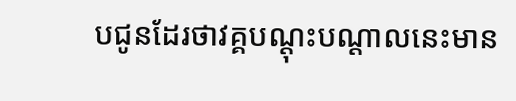បជូនដែរថាវគ្គបណ្តុះបណ្តាលនេះមាន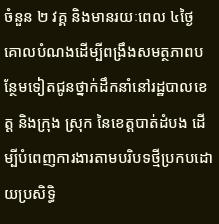ចំនួន ២ វគ្គ និងមានរយៈពេល ៤ថ្ងៃ គោលបំណងដើម្បីពង្រឹងសមត្ថភាពបន្ថែមទៀតជូនថ្នាក់ដឹកនាំនៅរដ្ឋបាលខេត្ត និងក្រុង ស្រុក នៃខេត្តបាត់ដំបង ដើម្បីបំពេញការងារតាមបរិបទថ្មីប្រកបដោយប្រសិទ្ធិ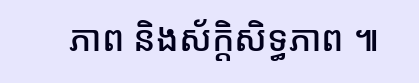ភាព និងស័ក្តិសិទ្ធភាព ៕